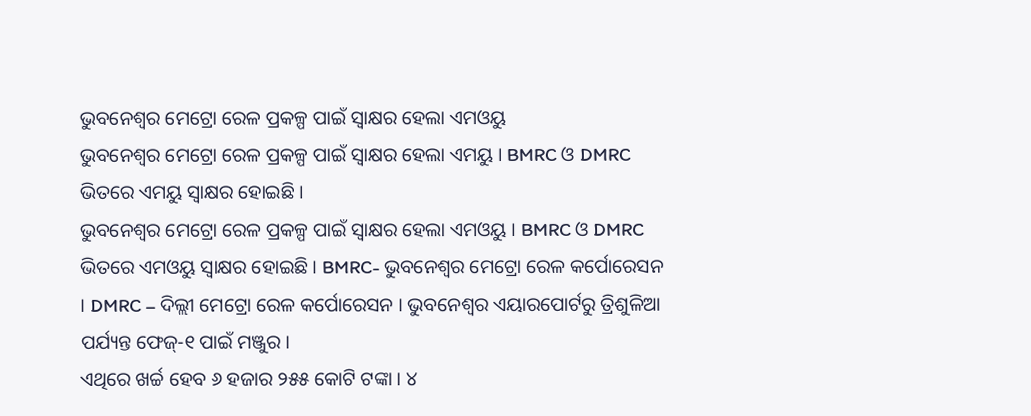ଭୁବନେଶ୍ବର ମେଟ୍ରୋ ରେଳ ପ୍ରକଳ୍ପ ପାଇଁ ସ୍ବାକ୍ଷର ହେଲା ଏମଓୟୁ
ଭୁବନେଶ୍ବର ମେଟ୍ରୋ ରେଳ ପ୍ରକଳ୍ପ ପାଇଁ ସ୍ବାକ୍ଷର ହେଲା ଏମୟୁ । BMRC ଓ DMRC ଭିତରେ ଏମୟୁ ସ୍ବାକ୍ଷର ହୋଇଛି ।
ଭୁବନେଶ୍ବର ମେଟ୍ରୋ ରେଳ ପ୍ରକଳ୍ପ ପାଇଁ ସ୍ବାକ୍ଷର ହେଲା ଏମଓୟୁ । BMRC ଓ DMRC ଭିତରେ ଏମଓୟୁ ସ୍ବାକ୍ଷର ହୋଇଛି । BMRC- ଭୁବନେଶ୍ବର ମେଟ୍ରୋ ରେଳ କର୍ପୋରେସନ । DMRC – ଦିଲ୍ଲୀ ମେଟ୍ରୋ ରେଳ କର୍ପୋରେସନ । ଭୁବନେଶ୍ବର ଏୟାରପୋର୍ଟରୁ ତ୍ରିଶୁଳିଆ ପର୍ଯ୍ୟନ୍ତ ଫେଜ୍-୧ ପାଇଁ ମଞ୍ଜୁର ।
ଏଥିରେ ଖର୍ଚ୍ଚ ହେବ ୬ ହଜାର ୨୫୫ କୋଟି ଟଙ୍କା । ୪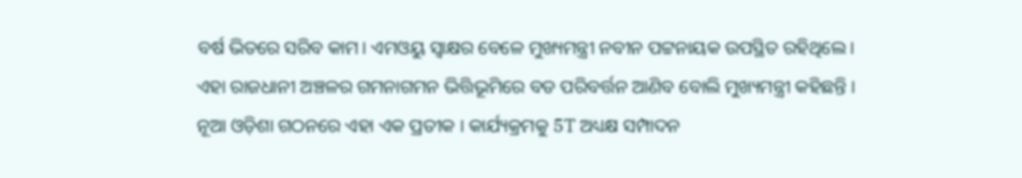ବର୍ଷ ଭିତରେ ସରିବ କାମ। ଏମଓୟୁ ସ୍ବାକ୍ଷର ବେଳେ ମୁଖ୍ୟମନ୍ତ୍ରୀ ନବୀନ ପଟ୍ଟନାୟକ ଉପସ୍ଥିତ ରହିଥିଲେ । ଏହା ରାଜଧାନୀ ଅଞ୍ଚଳର ଗମନାଗମନ ଭିତ୍ତିଭୂମିରେ ବଡ ପରିବର୍ତ୍ତନ ଆଣିବ ବୋଲି ମୁଖ୍ୟମନ୍ତ୍ରୀ କହିଛନ୍ତି । ନୂଆ ଓଡ଼ିଶା ଗଠନରେ ଏହା ଏକ ପ୍ରତୀକ । କାର୍ଯ୍ୟକ୍ରମକୁ 5T ଅଧ୍ୟକ୍ଷ ସମ୍ପାଦନ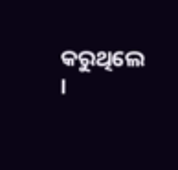କରୁଥିଲେ ।